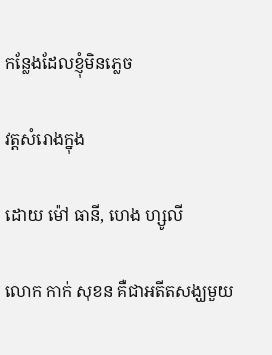កន្លែងដែលខ្ញុំមិនភ្លេច

វត្តសំរោងក្នុង

ដោយ ម៉ៅ ធានី, ហេង ហ្សូលី

លោក កាក់ សុខន គឺជាអតីតសង្ឃមួយ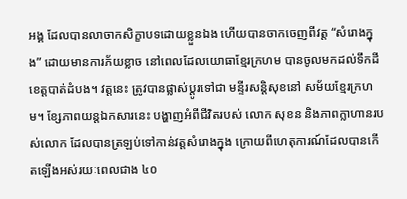អង្គ ដែលបានលាចាកសិក្ខាបទដោយខ្លួនឯង ហើយបានចាកចេញពីវត្ត “សំរោងក្នុង” ដោយមានការភ័យខ្លាច នៅពេលដែលយោធាខ្មែរក្រហម បានចូលមកដល់ទឹកដីខេត្តបាត់ដំបង។ វត្តនេះ ត្រូវបានផ្លាស់ប្តូរទៅជា មន្ទីរសន្តិសុខនៅ សម័យខ្មែរក្រហម។ ខ្សែភាពយន្តឯកសារនេះ បង្ហាញអំពីជីវិតរបស់ លោក សុខន និងភាពក្លាហានរបស់លោក ដែលបានត្រឡប់ទៅកាន់វត្តសំរោងក្នុង ក្រោយពីហេតុការណ៍ដែលបានកើតឡើងអស់រយៈពេលជាង ៤០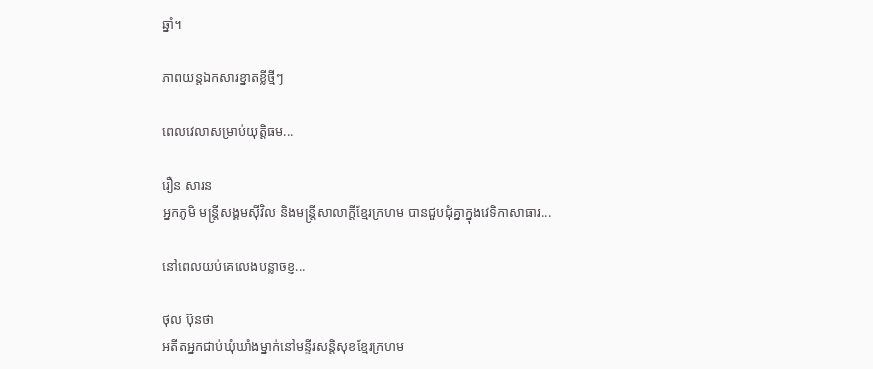ឆ្នាំ។

ភាពយន្តឯកសារខ្នាតខ្លីថ្មីៗ

ពេលវេលាសម្រាប់យុត្តិធម...

រឿន សារន
អ្នកភូមិ មន្ត្រីសង្គមស៊ីវិល និងមន្ត្រីសាលាក្ដីខ្មែរក្រហម បានជួបជុំគ្នាក្នុងវេទិកាសាធារ...

នៅពេលយប់គេលេងបន្លាចខ្ញ...

ថុល ប៊ុនថា
អតីតអ្នកជាប់ឃុំឃាំងម្នាក់នៅមន្ទីរសន្តិសុខខ្មែរក្រហម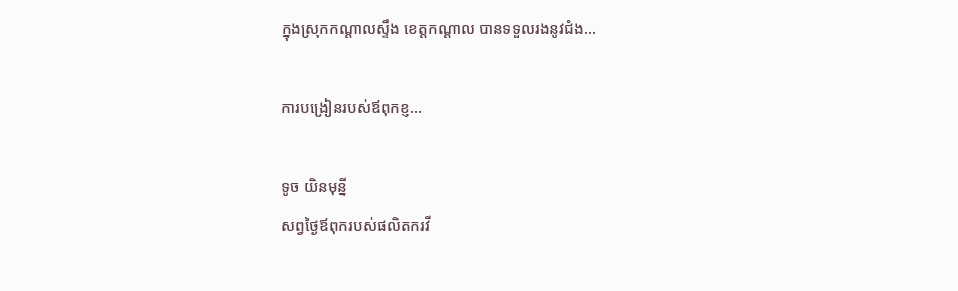ក្នុងស្រុកកណ្ដាលស្ទឹង ខេត្តកណ្ដាល បានទទួលរងនូវជំង...

ការបង្រៀនរបស់ឪពុកខ្ញ...

ទូច យិនមុន្នី
សព្វថ្ងៃឪពុករបស់ផលិតករវី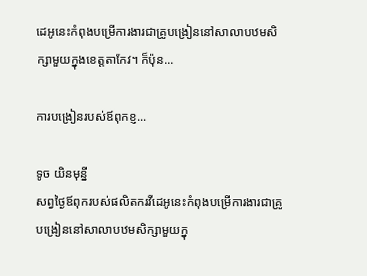ដេអូនេះកំពុងបម្រើការងារជាគ្រូបង្រៀននៅសាលាបឋមសិក្សាមួយក្នុងខេត្តតាកែវ។ ក៏ប៉ុន...

ការបង្រៀនរបស់ឪពុកខ្ញ...

ទូច យិនមុន្នី
សព្វថ្ងៃឪពុករបស់ផលិតករវីដេអូនេះកំពុងបម្រើការងារជាគ្រូបង្រៀននៅសាលាបឋមសិក្សាមួយក្នុ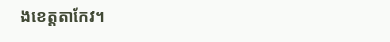ងខេត្តតាកែវ។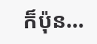ក៏ប៉ុន...